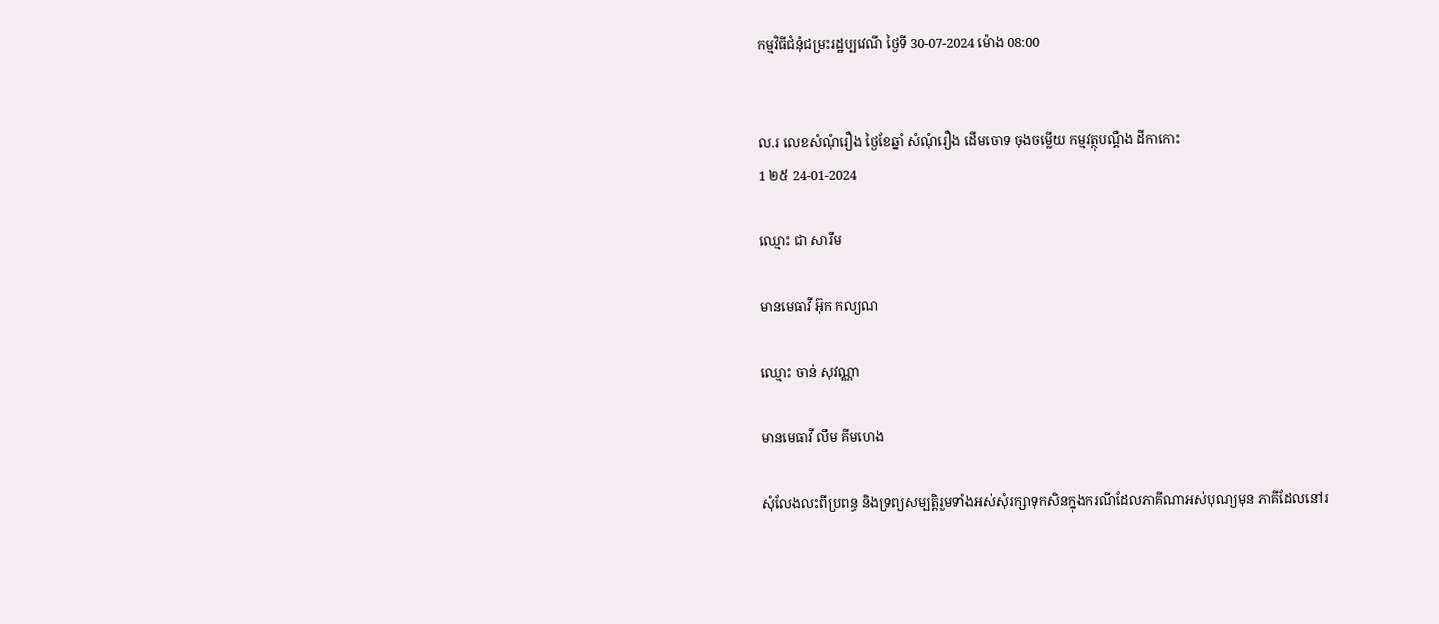កម្មវិធីជំនុំជម្រះរដ្ឋប្បវេណី ថ្ងៃទី 30-07-2024 ម៉ោង 08:00


ល.រ លេខសំណុំរឿង ថ្ងៃខែឆ្នាំ សំណុំរឿង ដើមចោទ ចុងចម្លើយ កម្មវត្ថុបណ្តឺង ដីកាកោះ
1 ២៥ 24-01-2024

ឈ្មោះ ជា សារឹម

មានមេធាវី អ៊ុក កល្យណ

ឈ្មោះ ចាន់ សុវណ្ណា

មានមេធាវី លឹម គីមហេង

សុំលែងលះពីប្រពន្ធ និងទ្រព្យសម្បត្តិរួមទាំងអស់សុំរក្សាទុកសិនក្នុងករណីដែលភាគីណាអស់បុណ្យមុន ភាគីដែលនៅរ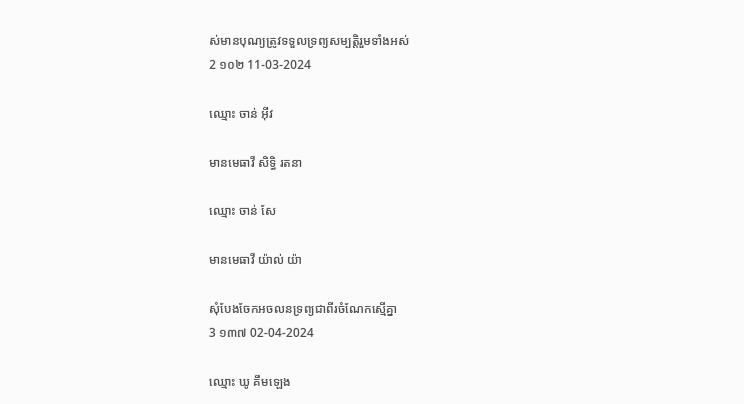ស់មានបុណ្យត្រូវទទួលទ្រព្យសម្បត្តិរួមទាំងអស់
2 ១០២ 11-03-2024

ឈ្មោះ ចាន់ អ៊ីវ

មានមេធាវី សិទ្ធិ រតនា

ឈ្មោះ ចាន់ សែ

មានមេធាវី យ៉ាល់ យ៉ា

សុំបែងចែកអចលនទ្រព្យជាពីរចំណែកស្មើគ្នា
3 ១៣៧ 02-04-2024

ឈ្មោះ ឃូ គឹមឡេង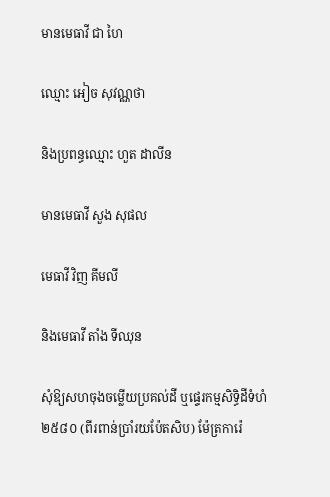មានមេធាវី ជា ហៃ

ឈ្មោះ អៀច សុវណ្ណថា

និងប្រពន្ធឈ្មោះ ហួត ដាលីន

មានមេធាវី សួង សុផល

មេធាវី វិញ គីមលី

និងមេធាវី តាំង ទីឈុន

សុំឱ្យសហចុងចម្លើយប្រគល់ដី ឬផ្ទេរកម្មសិទ្ធិដីទំហំ ២៥៨០ (ពីរពាន់ប្រាំរយប៉ែតសិប) ម៉ែត្រការ៉េ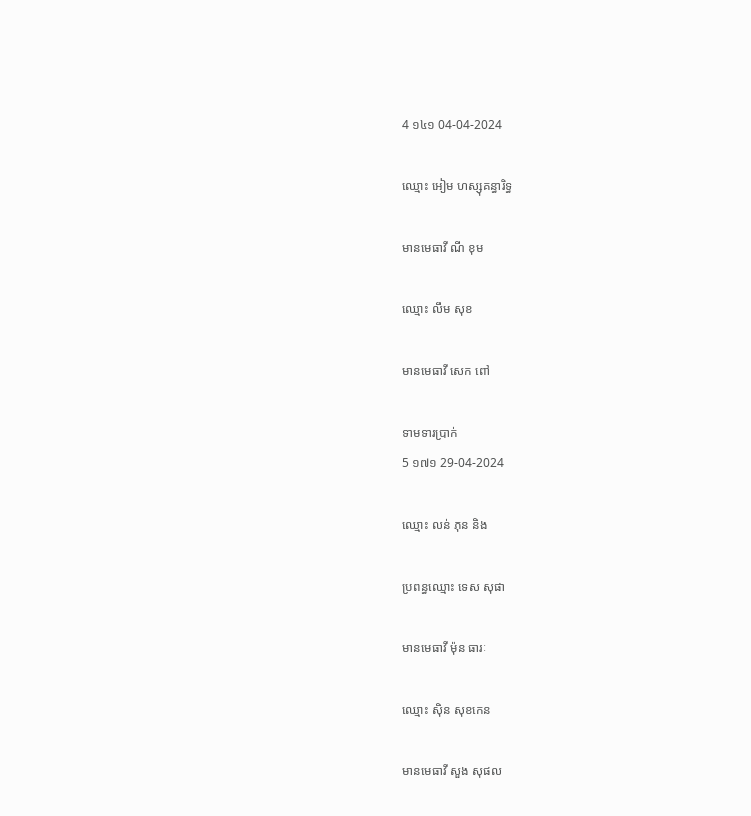4 ១៤១ 04-04-2024

ឈ្មោះ អៀម ហស្សុគន្ធារិទ្ធ

មានមេធាវី ណី ខុម

ឈ្មោះ លឹម សុខ

មានមេធាវី សេក ពៅ

ទាមទារប្រាក់
5 ១៧១ 29-04-2024

ឈ្មោះ លន់ ភុន និង

ប្រពន្ធឈ្មោះ ទេស សុផា

មានមេធាវី ម៉ុន ធារៈ

ឈ្មោះ ស៊ិន សុខកេន

មានមេធាវី សួង សុផល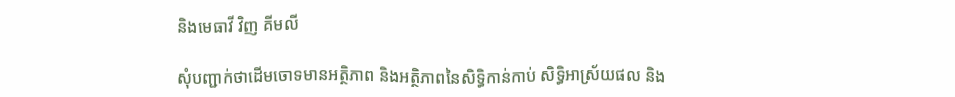និងមេធាវី វិញ គីមលី

សុំបញ្ជាក់ថាដើមចោទមានអត្ថិភាព និងអត្ថិភាពនៃសិទ្ធិកាន់កាប់ សិទ្ធិអាស្រ័យផល និង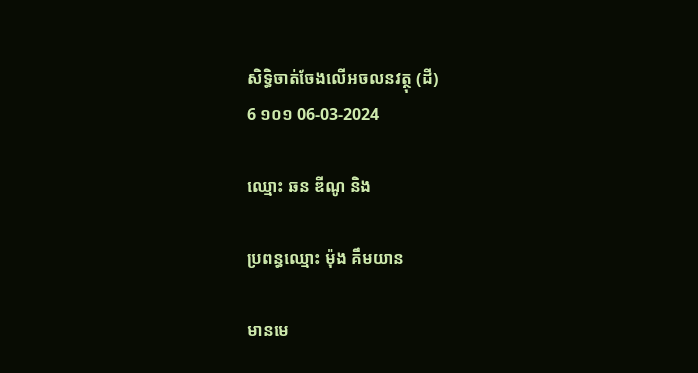សិទ្ធិចាត់ចែងលើអចលនវត្ថុ (ដី)
6 ១០១ 06-03-2024

ឈ្មោះ ឆន ឌីណូ និង

ប្រពន្ធឈ្មោះ ម៉ុង គឹមយាន

មានមេ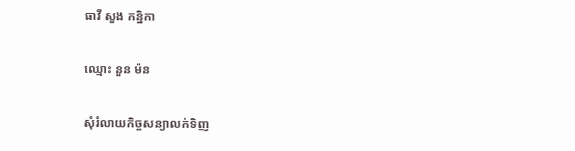ធាវី សួង កន្និកា

ឈ្មោះ នួន ម៉ន

សុំរំលាយកិច្ចសន្យាលក់ទិញ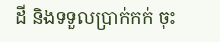ដី និងទទួលប្រាក់កក់ ចុះ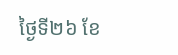ថ្ងៃទី២៦ ខែ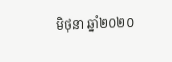មិថុនា ឆ្នាំ២០២០